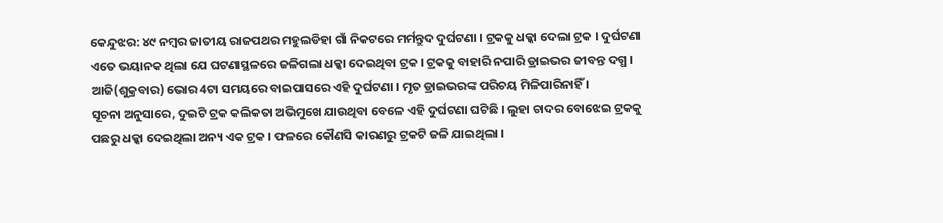କେନ୍ଦୁଝର: ୪୯ ନମ୍ବର ଜାତୀୟ ରାଜପଥର ମହୁଲଡିହା ଗାଁ ନିକଟରେ ମର୍ମନ୍ତୁଦ ଦୁର୍ଘଟଣା । ଟ୍ରକକୁ ଧକ୍କା ଦେଲା ଟ୍ରକ । ଦୁର୍ଘଟଣା ଏତେ ଭୟାନକ ଥିଲା ଯେ ଘଟଣାସ୍ଥଳରେ ଜଳିଗଲା ଧକ୍କା ଦେଇଥିବା ଟ୍ରକ । ଟ୍ରକକୁ ବାହାରି ନପାରି ଡ୍ରାଇଭର ଜୀବନ୍ତ ଦଗ୍ଧ । ଆଜି(ଶୁକ୍ରବାର) ଭୋର 4ଟା ସମୟରେ ବାଇପାସରେ ଏହି ଦୁର୍ଘଟଣା । ମୃତ ଡ୍ରାଇଭରଙ୍କ ପରିଚୟ ମିଳିପାରିନାହିଁ ।
ସୂଚନା ଅନୁସାରେ, ଦୁଇଟି ଟ୍ରକ କଲିକତା ଅଭିମୁଖେ ଯାଉଥିବା ବେଳେ ଏହି ଦୁର୍ଘଟଣା ଘଟିଛି । ଲୁହା ଚାଦର ବୋଝେଇ ଟ୍ରକକୁ ପଛରୁ ଧକ୍କା ଦେଇଥିଲା ଅନ୍ୟ ଏକ ଟ୍ରକ । ଫଳରେ କୌଣସି କାରଣରୁ ଟ୍ରକଟି ଜଳି ଯାଇଥିଲା ।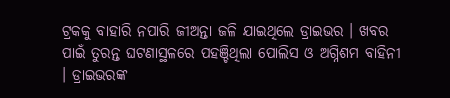ଟ୍ରକକୁ ବାହାରି ନପାରି ଜୀଅନ୍ତା ଜଳି ଯାଇଥିଲେ ଡ୍ରାଇଭର । ଖବର ପାଇଁ ତୁରନ୍ତ ଘଟଣାସ୍ଥଳରେ ପହଞ୍ଚିଥିଲା ପୋଲିସ ଓ ଅଗ୍ନିଶମ ବାହିନୀ । ଡ୍ରାଇଭରଙ୍କ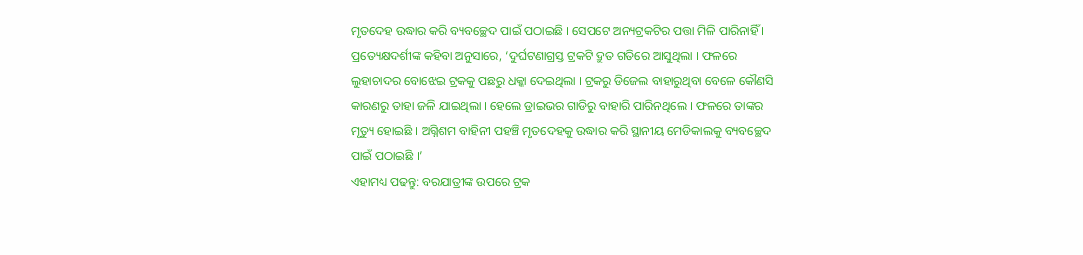ମୃତଦେହ ଉଦ୍ଧାର କରି ବ୍ୟବଚ୍ଛେଦ ପାଇଁ ପଠାଇଛି । ସେପଟେ ଅନ୍ୟଟ୍ରକଟିର ପତ୍ତା ମିଳି ପାରିନାହିଁ ।
ପ୍ରତ୍ୟେକ୍ଷଦର୍ଶୀଙ୍କ କହିବା ଅନୁସାରେ, ‘ଦୁର୍ଘଟଣାଗ୍ରସ୍ତ ଟ୍ରକଟି ଦ୍ରୁତ ଗତିରେ ଆସୁଥିଲା । ଫଳରେ ଲୁହାଚାଦର ବୋଝେଇ ଟ୍ରକକୁ ପଛରୁ ଧକ୍କା ଦେଇଥିଲା । ଟ୍ରକରୁ ଡିଜେଲ ବାହାରୁଥିବା ବେଳେ କୌଣସି କାରଣରୁ ତାହା ଜଳି ଯାଇଥିଲା । ହେଲେ ଡ୍ରାଇଭର ଗାଡିରୁ ବାହାରି ପାରିନଥିଲେ । ଫଳରେ ତାଙ୍କର ମୃତ୍ୟୁ ହୋଇଛି । ଅଗ୍ନିଶମ ବାହିନୀ ପହଞ୍ଚି ମୃତଦେହକୁ ଉଦ୍ଧାର କରି ସ୍ଥାନୀୟ ମେଡିକାଲକୁ ବ୍ୟବଚ୍ଛେଦ ପାଇଁ ପଠାଇଛି ।’
ଏହାମଧ୍ୟ ପଢନ୍ତୁ: ବରଯାତ୍ରୀଙ୍କ ଉପରେ ଟ୍ରକ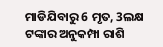ମାଡିଯିବାରୁ 6 ମୃତ, 3ଲକ୍ଷ ଟଙ୍କାର ଅନୁକମ୍ପା ରାଶି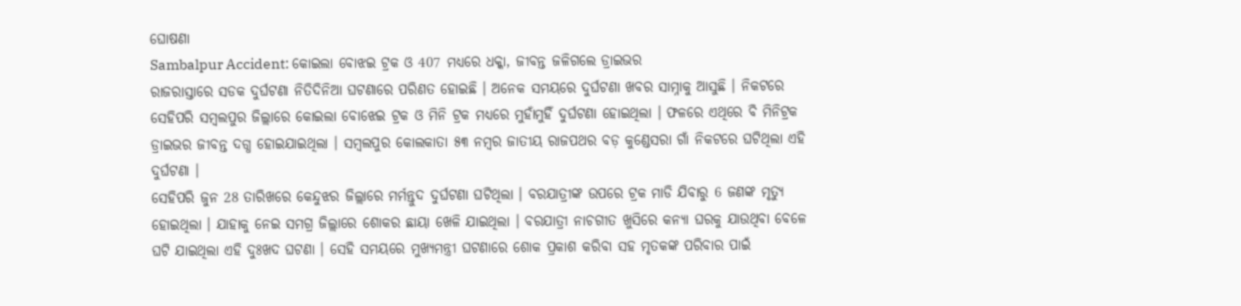ଘୋଷଣା
Sambalpur Accident: କୋଇଲା ବୋଝଇ ଟ୍ରକ ଓ 407 ମଧ୍ୟରେ ଧକ୍କା, ଜୀବନ୍ତ ଜଳିଗଲେ ଡ୍ରାଇଭର
ରାଜରାସ୍ତାରେ ସଡକ ଦୁର୍ଘଟଣା ନିତିଦିନିଆ ଘଟଣାରେ ପରିଣତ ହୋଇଛି । ଅନେକ ସମୟରେ ଦୁର୍ଘଟଣା ଖବର ସାମ୍ନାକୁ ଆସୁଛି । ନିକଟରେ ସେହିପରି ସମ୍ବଲପୁର ଜିଲ୍ଲାରେ କୋଇଲା ବୋଝେଇ ଟ୍ରକ ଓ ମିନି ଟ୍ରକ ମଧ୍ୟରେ ମୁହାଁମୁହିଁ ଦୁର୍ଘଟଣା ହୋଇଥିଲା । ଫଳରେ ଏଥିରେ ବି ମିନିଟ୍ରକ ଡ୍ରାଇଭର ଜୀବନ୍ତ ଦଗ୍ଧ ହୋଇଯାଇଥିଲା । ସମ୍ବଲପୁର କୋଲକାତା ୫୩ ନମ୍ବର ଜାତୀୟ ରାଜପଥର ବଡ଼ କୁଣ୍ଡେସରା ଗାଁ ନିକଟରେ ଘଟିଥିଲା ଏହି ଦୁର୍ଘଟଣା ।
ସେହିପରି ଜୁନ 28 ତାରିଖରେ କେନ୍ଦୁଝର ଜିଲ୍ଲାରେ ମର୍ମନ୍ତୁଦ ଦୁର୍ଘଟଣା ଘଟିଥିଲା । ବରଯାତ୍ରୀଙ୍କ ଉପରେ ଟ୍ରକ ମାଡି ଯିବାରୁ 6 ଜଣଙ୍କ ମୃତ୍ୟୁ ହୋଇଥିଲା । ଯାହାକୁ ନେଇ ସମଗ୍ର ଜିଲ୍ଲାରେ ଶୋକର ଛାୟା ଖେଳି ଯାଇଥିଲା । ବରଯାତ୍ରୀ ନାଚଗୀତ ଖୁସିରେ କନ୍ୟା ଘରକୁ ଯାଉଥିବା ବେଳେ ଘଟି ଯାଇଥିଲା ଏହି ଦୁଃଖଦ ଘଟଣା । ସେହି ସମୟରେ ମୁଖ୍ୟମନ୍ତ୍ରୀ ଘଟଣାରେ ଶୋକ ପ୍ରକାଶ କରିବା ସହ ମୃତକଙ୍କ ପରିବାର ପାଇଁ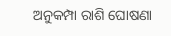ଅନୁକମ୍ପା ରାଶି ଘୋଷଣା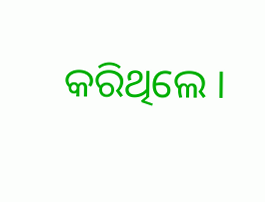କରିଥିଲେ ।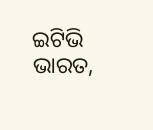ଇଟିଭି ଭାରତ,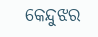କେନ୍ଦୁଝର